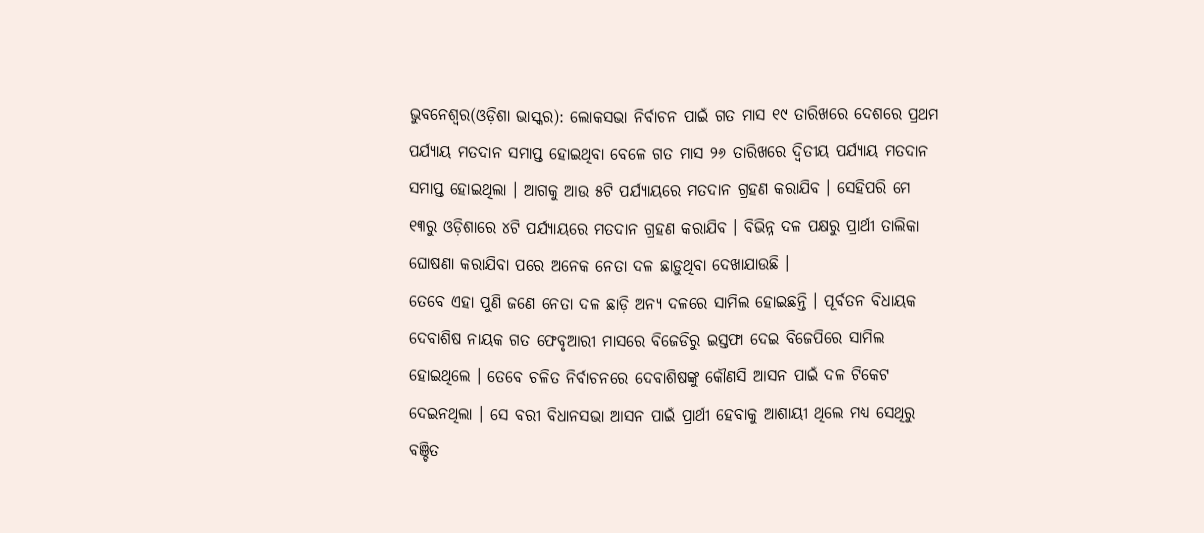ଭୁବନେଶ୍ୱର(ଓଡ଼ିଶା ଭାସ୍କର): ଲୋକସଭା ନିର୍ବାଚନ ପାଇଁ ଗତ ମାସ ୧୯ ତାରିଖରେ ଦେଶରେ ପ୍ରଥମ ପର୍ଯ୍ୟାୟ ମତଦାନ ସମାପ୍ତ ହୋଇଥିବା ବେଳେ ଗତ ମାସ ୨୬ ତାରିଖରେ ଦ୍ୱିତୀୟ ପର୍ଯ୍ୟାୟ ମତଦାନ ସମାପ୍ତ ହୋଇଥିଲା । ଆଗକୁ ଆଉ ୫ଟି ପର୍ଯ୍ୟାୟରେ ମତଦାନ ଗ୍ରହଣ କରାଯିବ । ସେହିପରି ମେ ୧୩ରୁ ଓଡ଼ିଶାରେ ୪ଟି ପର୍ଯ୍ୟାୟରେ ମତଦାନ ଗ୍ରହଣ କରାଯିବ । ବିଭିନ୍ନ ଦଳ ପକ୍ଷରୁ ପ୍ରାର୍ଥୀ ତାଲିକା ଘୋଷଣା କରାଯିବା ପରେ ଅନେକ ନେତା ଦଳ ଛାଡ଼ୁଥିବା ଦେଖାଯାଉଛି ।
ତେବେ ଏହା ପୁଣି ଜଣେ ନେତା ଦଳ ଛାଡ଼ି ଅନ୍ୟ ଦଳରେ ସାମିଲ ହୋଇଛନ୍ତି । ପୂର୍ବତନ ବିଧାୟକ ଦେବାଶିଷ ନାୟକ ଗତ ଫେବୃଆରୀ ମାସରେ ବିଜେଡିରୁ ଇସ୍ତଫା ଦେଇ ବିଜେପିରେ ସାମିଲ ହୋଇଥିଲେ । ତେବେ ଚଳିତ ନିର୍ବାଚନରେ ଦେବାଶିଷଙ୍କୁ କୌଣସି ଆସନ ପାଇଁ ଦଳ ଟିକେଟ ଦେଇନଥିଲା । ସେ ବରୀ ବିଧାନସଭା ଆସନ ପାଇଁ ପ୍ରାର୍ଥୀ ହେବାକୁ ଆଶାୟୀ ଥିଲେ ମଧ୍ୟ ସେଥିରୁ ବଞ୍ଚିତ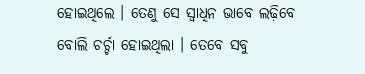ହୋଇଥିଲେ । ତେଣୁ ସେ ସ୍ୱାଧିନ ଭାବେ ଲଢ଼ିବେ ବୋଲି ଚର୍ଚ୍ଚା ହୋଇଥିଲା । ତେବେ ସବୁ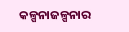କଳ୍ପନାଜଳ୍ପନାର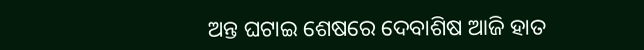ଅନ୍ତ ଘଟାଇ ଶେଷରେ ଦେବାଶିଷ ଆଜି ହାତ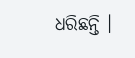ଧରିଛନ୍ତି ।